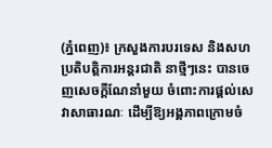(ភ្នំពេញ)៖ ក្រសួងការបរទេស និងសហប្រតិបត្តិការអន្តរជាតិ នាថ្មីៗនេះ បានចេញសេចក្តីណែនាំមួយ ចំពោះការផ្តល់សេវាសាធារណៈ ដើម្បីឱ្យអង្គភាពក្រោមចំ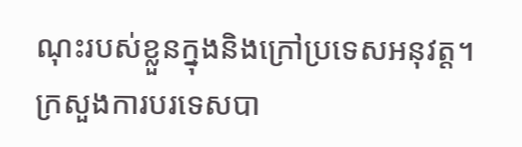ណុះរបស់ខ្លួនក្នុងនិងក្រៅប្រទេសអនុវត្ត។
ក្រសួងការបរទេសបា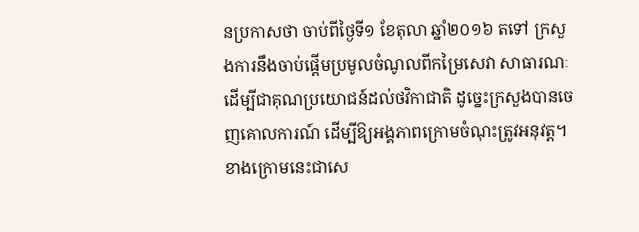នប្រកាសថា ចាប់ពីថ្ងៃទី១ ខែតុលា ឆ្នាំ២០១៦ តទៅ ក្រសួងការនឹងចាប់ផ្តើមប្រមូលចំណូលពីកម្រៃសេវា សាធារណៈ ដើម្បីជាគុណប្រយោជន៍ដល់ថវិកាជាតិ ដូច្នេះក្រសួងបានចេញគោលការណ៍ ដើម្បីឱ្យអង្គភាពក្រោមចំណុះត្រូវអនុវត្ត។
ខាងក្រោមនេះជាសេ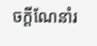ចក្តីណែនាំរ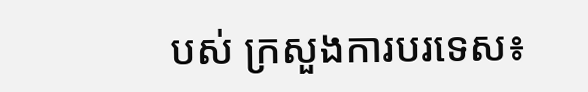បស់ ក្រសួងការបរទេស៖